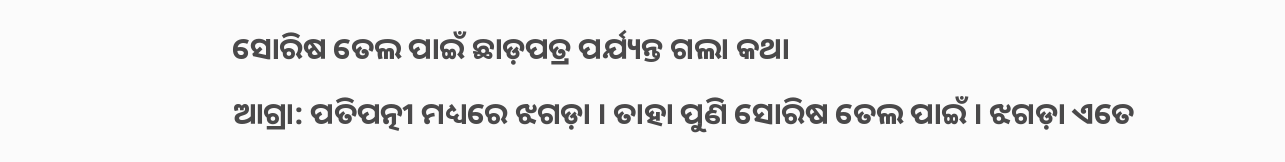ସୋରିଷ ତେଲ ପାଇଁ ଛାଡ଼ପତ୍ର ପର୍ଯ୍ୟନ୍ତ ଗଲା କଥା
ଆଗ୍ରା: ପତିପତ୍ନୀ ମଧ୍ୟରେ ଝଗଡ଼ା । ତାହା ପୁଣି ସୋରିଷ ତେଲ ପାଇଁ । ଝଗଡ଼ା ଏତେ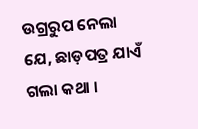ଉଗ୍ରରୁପ ନେଲା ଯେ, ଛାଡ଼ପତ୍ର ଯାଏଁ ଗଲା କଥା ।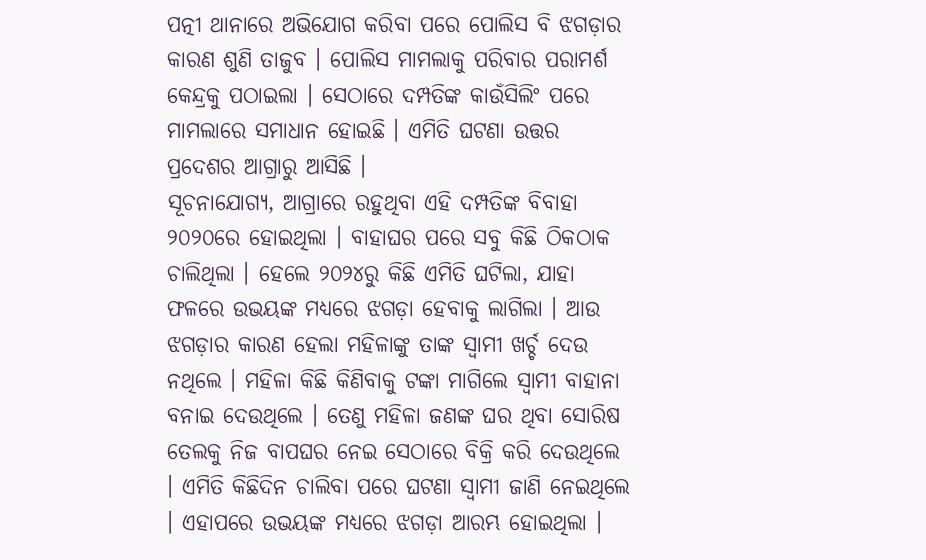ପତ୍ନୀ ଥାନାରେ ଅଭିଯୋଗ କରିବା ପରେ ପୋଲିସ ବି ଝଗଡ଼ାର କାରଣ ଶୁଣି ତାଜୁବ । ପୋଲିସ ମାମଲାକୁ ପରିବାର ପରାମର୍ଶ କେନ୍ଦ୍ରକୁ ପଠାଇଲା । ସେଠାରେ ଦମ୍ପତିଙ୍କ କାଉଁସିଲିଂ ପରେ ମାମଲାରେ ସମାଧାନ ହୋଇଛି । ଏମିତି ଘଟଣା ଉତ୍ତର ପ୍ରଦେଶର ଆଗ୍ରାରୁ ଆସିଛି ।
ସୂଚନାଯୋଗ୍ୟ, ଆଗ୍ରାରେ ରହୁଥିବା ଏହି ଦମ୍ପତିଙ୍କ ବିବାହା ୨୦୨୦ରେ ହୋଇଥିଲା । ବାହାଘର ପରେ ସବୁ କିଛି ଠିକଠାକ ଚାଲିଥିଲା । ହେଲେ ୨୦୨୪ରୁ କିଛି ଏମିତି ଘଟିଲା, ଯାହା ଫଳରେ ଉଭୟଙ୍କ ମଧ୍ୟରେ ଝଗଡ଼ା ହେବାକୁ ଲାଗିଲା । ଆଉ ଝଗଡ଼ାର କାରଣ ହେଲା ମହିଳାଙ୍କୁ ତାଙ୍କ ସ୍ବାମୀ ଖର୍ଚ୍ଚ ଦେଉ ନଥିଲେ । ମହିଳା କିଛି କିଣିବାକୁ ଟଙ୍କା ମାଗିଲେ ସ୍ବାମୀ ବାହାନା ବନାଇ ଦେଉଥିଲେ । ତେଣୁ ମହିଳା ଜଣଙ୍କ ଘର ଥିବା ସୋରିଷ ତେଲକୁ ନିଜ ବାପଘର ନେଇ ସେଠାରେ ବିକ୍ରି କରି ଦେଉଥିଲେ । ଏମିତି କିଛିଦିନ ଚାଲିବା ପରେ ଘଟଣା ସ୍ବାମୀ ଜାଣି ନେଇଥିଲେ । ଏହାପରେ ଉଭୟଙ୍କ ମଧ୍ୟରେ ଝଗଡ଼ା ଆରମ୍ଭ ହୋଇଥିଲା ।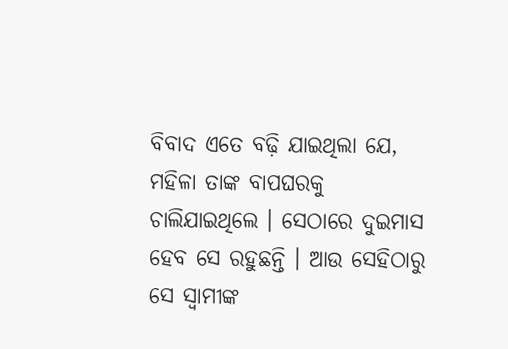ବିବାଦ ଏତେ ବଢ଼ି ଯାଇଥିଲା ଯେ, ମହିଳା ତାଙ୍କ ବାପଘରକୁ ଚାଲିଯାଇଥିଲେ । ସେଠାରେ ଦୁଇମାସ ହେବ ସେ ରହୁଛନ୍ତି । ଆଉ ସେହିଠାରୁ ସେ ସ୍ବାମୀଙ୍କ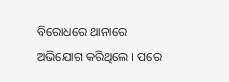ବିରୋଧରେ ଥାନାରେ ଅଭିଯୋଗ କରିଥିଲେ । ପରେ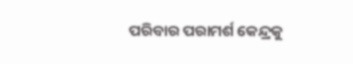ପରିବାର ପରାମର୍ଶ କେନ୍ଦ୍ରକୁ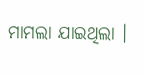ମାମଲା ଯାଇଥିଲା ।